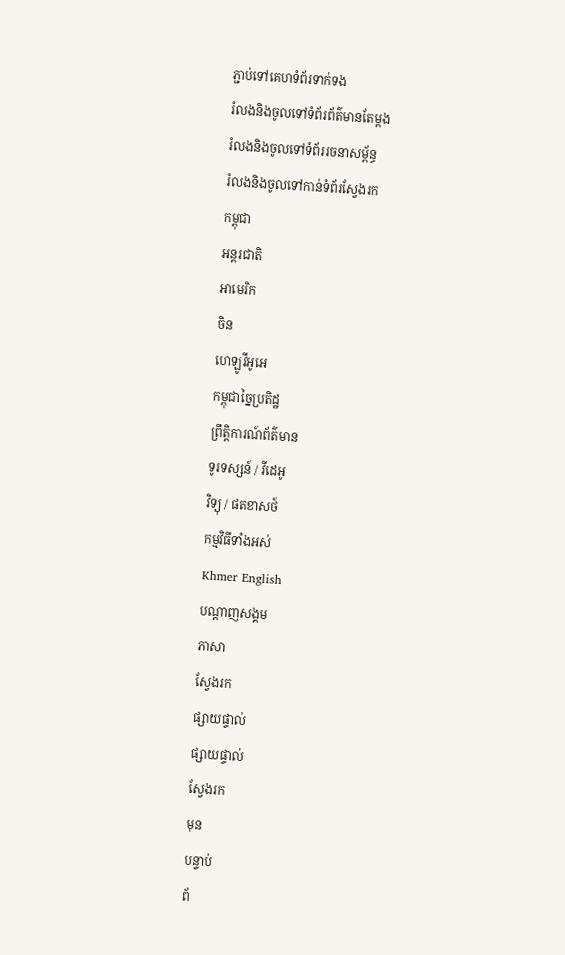ភ្ជាប់ទៅគេហទំព័រទាក់ទង
រំលងនិងចូលទៅទំព័រព័ត៌មានតែម្តង
រំលងនិងចូលទៅទំព័ររចនាសម្ព័ន្ធ
រំលងនិងចូលទៅកាន់ទំព័រស្វែងរក
កម្ពុជា
អន្តរជាតិ
អាមេរិក
ចិន
ហេឡូវីអូអេ
កម្ពុជាច្នៃប្រតិដ្ឋ
ព្រឹត្តិការណ៍ព័ត៌មាន
ទូរទស្សន៍ / វីដេអូ
វិទ្យុ / ផតខាសថ៍
កម្មវិធីទាំងអស់
Khmer English
បណ្តាញសង្គម
ភាសា
ស្វែងរក
ផ្សាយផ្ទាល់
ផ្សាយផ្ទាល់
ស្វែងរក
មុន
បន្ទាប់
ព័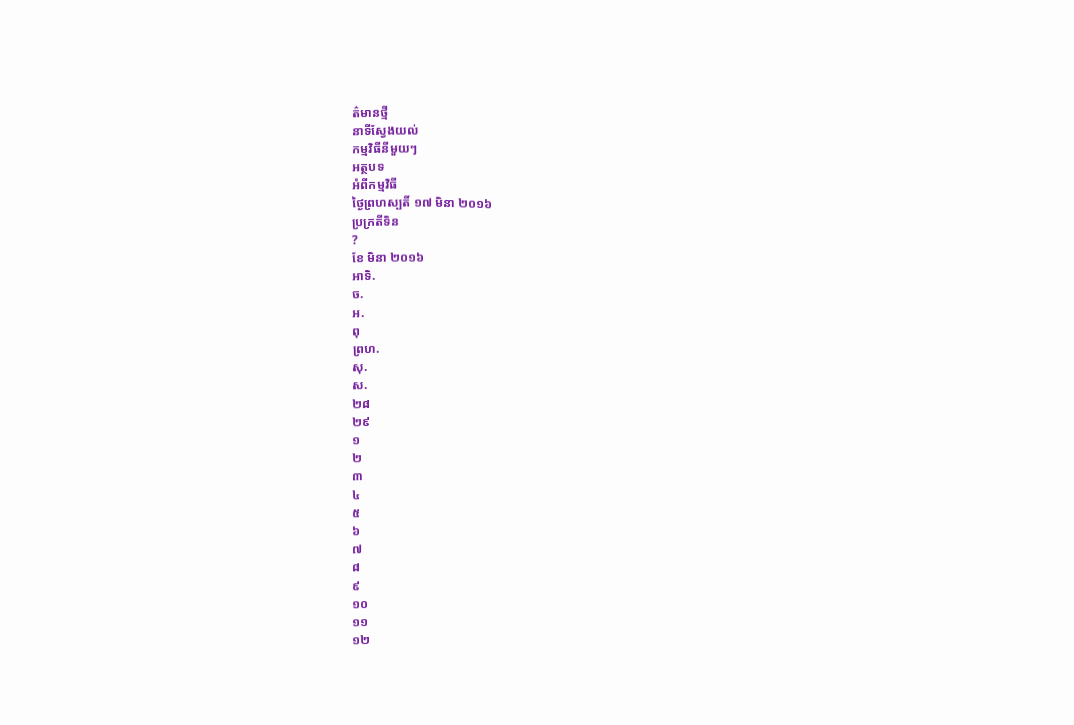ត៌មានថ្មី
នាទីស្វែងយល់
កម្មវិធីនីមួយៗ
អត្ថបទ
អំពីកម្មវិធី
ថ្ងៃព្រហស្បតិ៍ ១៧ មិនា ២០១៦
ប្រក្រតីទិន
?
ខែ មិនា ២០១៦
អាទិ.
ច.
អ.
ពុ
ព្រហ.
សុ.
ស.
២៨
២៩
១
២
៣
៤
៥
៦
៧
៨
៩
១០
១១
១២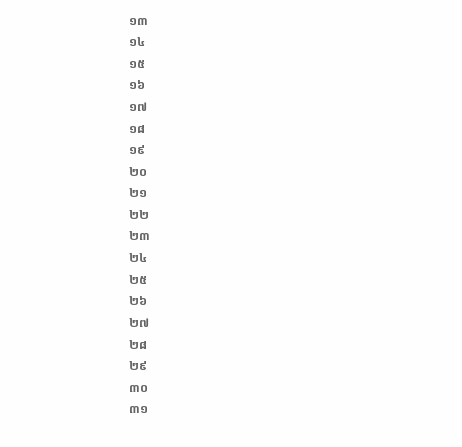១៣
១៤
១៥
១៦
១៧
១៨
១៩
២០
២១
២២
២៣
២៤
២៥
២៦
២៧
២៨
២៩
៣០
៣១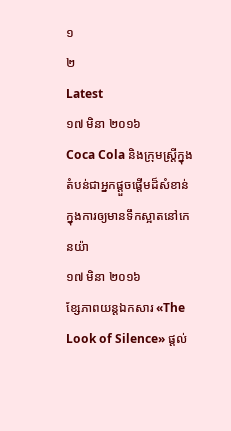១
២
Latest
១៧ មិនា ២០១៦
Coca Cola និងក្រុមស្រ្តីក្នុងតំបន់ជាអ្នកផ្តួចផ្តើមដ៏សំខាន់ក្នុងការឲ្យមានទឹកស្អាតនៅកេនយ៉ា
១៧ មិនា ២០១៦
ខ្សែភាពយន្តឯកសារ «The Look of Silence» ផ្តល់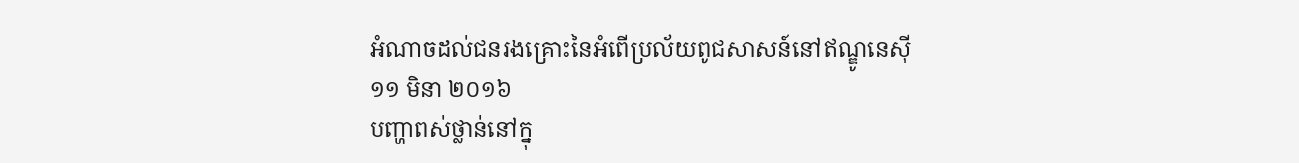អំណាចដល់ជនរងគ្រោះនៃអំពើប្រល័យពូជសាសន៍នៅឥណ្ឌូនេស៊ី
១១ មិនា ២០១៦
បញ្ហាពស់ថ្លាន់នៅក្នុ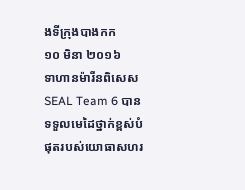ងទីក្រុងបាងកក
១០ មិនា ២០១៦
ទាហានម៉ារីនពិសេស SEAL Team 6 បានទទួលមេដៃថ្នាក់ខ្ពស់បំផុតរបស់យោធាសហរ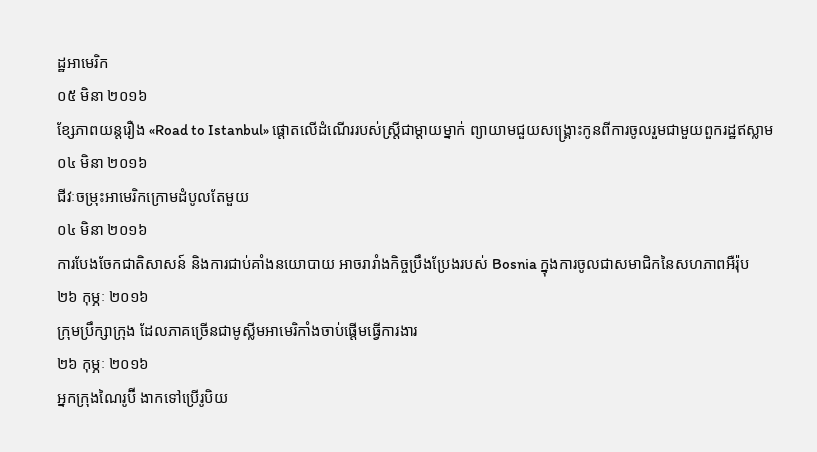ដ្ឋអាមេរិក
០៥ មិនា ២០១៦
ខ្សែភាពយន្តរឿង «Road to Istanbul» ផ្តោតលើដំណើររបស់ស្រ្តីជាម្តាយម្នាក់ ព្យាយាមជួយសង្គ្រោះកូនពីការចូលរួមជាមួយពួករដ្ឋឥស្លាម
០៤ មិនា ២០១៦
ជីវៈចម្រុះអាមេរិកក្រោមដំបូលតែមួយ
០៤ មិនា ២០១៦
ការបែងចែកជាតិសាសន៍ និងការជាប់គាំងនយោបាយ អាចរារាំងកិច្ចប្រឹងប្រែងរបស់ Bosnia ក្នុងការចូលជាសមាជិកនៃសហភាពអឺរ៉ុប
២៦ កុម្ភៈ ២០១៦
ក្រុមប្រឹក្សាក្រុង ដែលភាគច្រើនជាមូស្លីមអាមេរិកាំងចាប់ផ្តើមធ្វើការងារ
២៦ កុម្ភៈ ២០១៦
អ្នកក្រុងណៃរូប៊ី ងាកទៅប្រើរូបិយ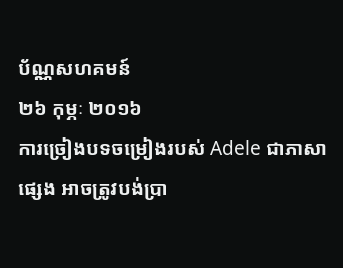ប័ណ្ណសហគមន៍
២៦ កុម្ភៈ ២០១៦
ការច្រៀងបទចម្រៀងរបស់ Adele ជាភាសាផ្សេង អាចត្រូវបង់ប្រា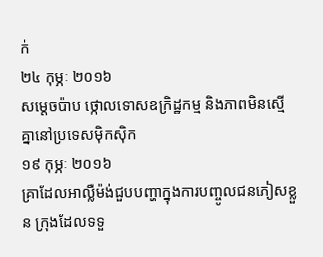ក់
២៤ កុម្ភៈ ២០១៦
សម្តេចប៉ាប ថ្កោលទោសឧក្រិដ្ឋកម្ម និងភាពមិនស្មើគ្នានៅប្រទេសម៉ិកស៊ិក
១៩ កុម្ភៈ ២០១៦
គ្រាដែលអាល្លឺម៉ង់ជួបបញ្ហាក្នុងការបញ្ចូលជនភៀសខ្លួន ក្រុងដែលទទួ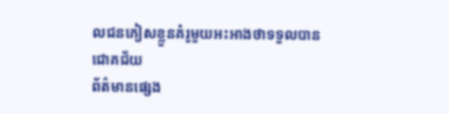លជនភៀសខ្លួនគំរូមួយអះអាងថាទទួលបានជោគជ័យ
ព័ត៌មានផ្សេង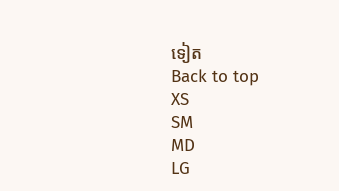ទៀត
Back to top
XS
SM
MD
LG